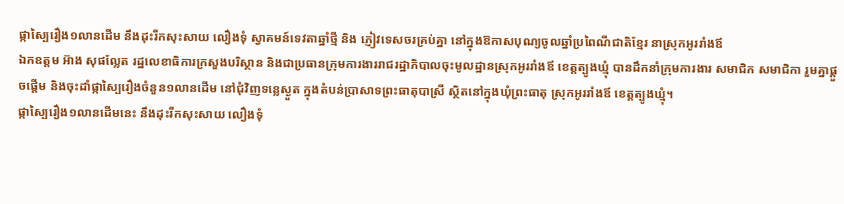ផ្កាស្បៃរឿង១លានដើម នឹងដុះរីកសុះសាយ លឿងទុំ ស្វាគមន៍ទេវតាឆ្នាំថ្មី និង ភ្ញៀវទេសចរគ្រប់គ្នា នៅក្នុងឱកាសបុណ្យចូលឆ្នាំប្រពៃណីជាតិខ្មែរ នាស្រុកអូររាំងឪ
ឯកឧត្តម អ៊ាង សុផល្លែត រដ្ឋលេខាធិការក្រសួងបរិស្ថាន និងជាប្រធានក្រុមការងាររាជរដ្ឋាភិបាលចុះមូលដ្ឋានស្រុកអូររាំងឪ ខេត្តត្បូងឃ្មុំ បានដឹកនាំក្រុមការងារ សមាជិក សមាជិកា រួមគ្នាផ្តួចផ្តើម និងចុះដាំផ្កាស្បៃរឿងចំនួន១លានដើម នៅជុំវិញទន្លេស្ងួត ក្នុងតំបន់ប្រាសាទព្រះធាតុបាស្រី ស្ថិតនៅក្នុងឃុំព្រះធាតុ ស្រុកអូររាំងឪ ខេត្តត្បូងឃ្មុំ។
ផ្កាស្បៃរឿង១លានដើមនេះ នឹងដុះរីកសុះសាយ លឿងទុំ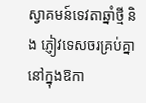ស្វាគមន៍ទេវតាឆ្នាំថ្មី និង ភ្ញៀវទេសចរគ្រប់គ្នា នៅក្នុងឱកា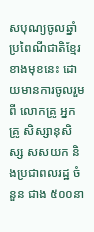សបុណ្យចូលឆ្នាំប្រពៃណីជាតិខ្មែរខាងមុខនេះ ដោយមានការចូលរួម ពី លោកគ្រូ អ្នកគ្រូ សិស្សានុសិស្ស សសយក និងប្រជាពលរដ្ឋ ចំនួន ជាង ៥០០នា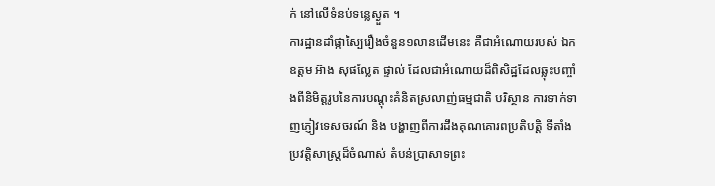ក់ នៅលើទំនប់ទន្លេស្ងួត ។
ការដ្ឋានដាំផ្កាស្បៃរឿងចំនួន១លានដើមនេះ គឺជាអំណោយរបស់ ឯកឧត្តម អ៊ាង សុផល្លែត ផ្ទាល់ ដែលជាអំណោយដ៏ពិសិដ្ឋដែលឆ្លុះបញ្ចាំងពីនិមិត្តរូបនៃការបណ្តុះគំនិតស្រលាញ់ធម្មជាតិ បរិស្ថាន ការទាក់ទាញភ្ញៀវទេសចរណ៍ និង បង្ហាញពីការដឹងគុណគោរពប្រតិបត្តិ ទីតាំងប្រវត្តិសាស្រ្តដ៏ចំណាស់ តំបន់ប្រាសាទព្រះ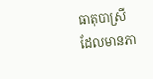ធាតុបាស្រី ដែលមានភា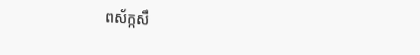ពស័ក្កសឹ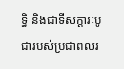ទិ្ធ និងជាទីសក្តារៈបូជារបស់ប្រជាពលរ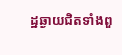ដ្ឋឆ្ងាយជិតទាំងពួ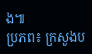ង៕
ប្រភព៖ ក្រសួងប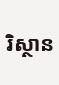រិស្ថាន